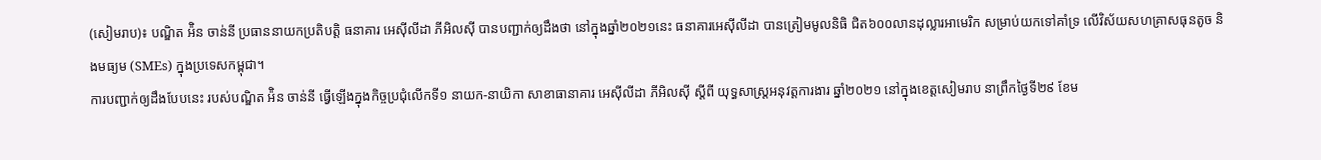(សៀមរាប)៖ បណ្ឌិត អ៉ិន ចាន់នី ប្រធាននាយកប្រតិបត្តិ ធនាគារ អេស៊ីលីដា ភីអិលស៊ី បានបញ្ជាក់ឲ្យដឹងថា នៅក្នុងឆ្នាំ២០២១នេះ ធនាគារអេស៊ីលីដា បានត្រៀមមូលនិធិ ជិត៦០០លានដុល្លារអាមេរិក សម្រាប់យកទៅគាំទ្រ លើវិស័យសហគ្រាសធុនតូច និងមធ្យម (SMEs) ក្នុងប្រទេសកម្ពុជា។
ការបញ្ជាក់ឲ្យដឹងបែបនេះ របស់បណ្ឌិត អ៉ិន ចាន់នី ធ្វើឡើងក្នុងកិច្ចប្រជុំលើកទី១ នាយក-នាយិកា សាខាធានាគារ អេស៊ីលីដា ភីអិលស៊ី ស្ដីពី យុទ្ធសាស្ដ្រអនុវត្ដការងារ ឆ្នាំ២០២១ នៅក្នុងខេត្ដសៀមរាប នាព្រឹកថ្ងៃទី២៩ ខែម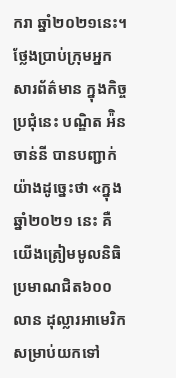ករា ឆ្នាំ២០២១នេះ។
ថ្លែងប្រាប់ក្រុមអ្នកសារព័ត៌មាន ក្នុងកិច្ចប្រជុំនេះ បណ្ឌិត អ៉ិន ចាន់នី បានបញ្ជាក់យ៉ាងដូច្នេះថា «ក្នុងឆ្នាំ២០២១ នេះ គឺយើងត្រៀមមូលនិធិ ប្រមាណជិត៦០០លាន ដុល្លារអាមេរិក សម្រាប់យកទៅ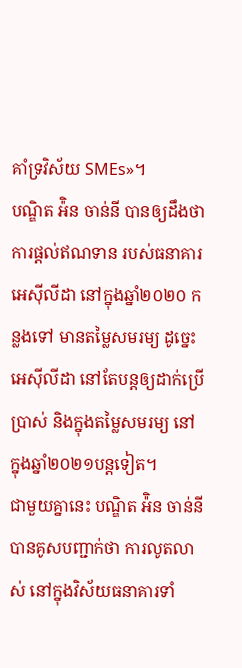គាំទ្រវិស័យ SMEs»។
បណ្ឌិត អ៉ិន ចាន់នី បានឲ្យដឹងថា ការផ្ដល់ឥណទាន របស់ធនាគារអេស៊ីលីដា នៅក្នុងឆ្នាំ២០២០ កន្លងទៅ មានតម្លៃសមរម្យ ដូច្នេះ អេស៊ីលីដា នៅតែបន្ដឲ្យដាក់ប្រើប្រាស់ និងក្នុងតម្លៃសមរម្យ នៅក្នុងឆ្នាំ២០២១បន្ដទៀត។
ជាមួយគ្នានេះ បណ្ឌិត អ៉ិន ចាន់នី បានគូសបញ្ជាក់ថា ការលូតលាស់ នៅក្នុងវិស័យធនាគារទាំ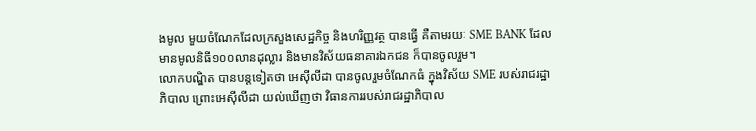ងមូល មួយចំណែកដែលក្រសួងសេដ្ឋកិច្ច និងហរិញ្ញវត្ថ បានធ្វើ គឺតាមរយៈ SME BANK ដែលមានមូលនិធី១០០លានដុល្លារ និងមានវិស័យធនាគារឯកជន ក៏បានចូលរួម។
លោកបណ្ឌិត បានបន្ដទៀតថា អេស៊ីលីដា បានចូលរួមចំណែកធំ ក្នុងវិស័យ SME របស់រាជរដ្ឋាភិបាល ព្រោះអេស៊ីលីដា យល់ឃើញថា វិធានការរបស់រាជរដ្ឋាភិបាល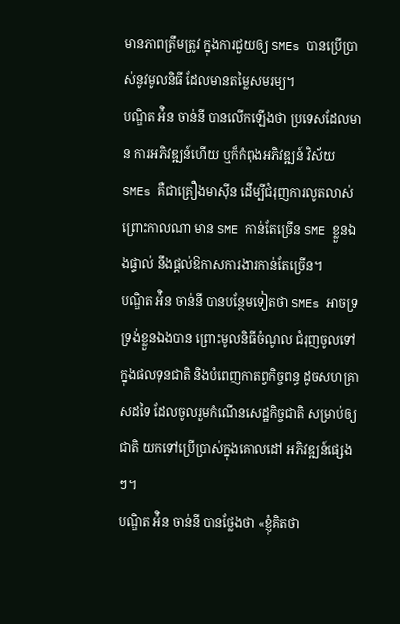មានភាពត្រឹមត្រូវ ក្នុងការជួយឲ្យ SMEs បានប្រើប្រាស់នូវមូលនិធី ដែលមានតម្លៃសមរម្យ។
បណ្ឌិត អ៉ិន ចាន់នី បានលើកឡើងថា ប្រទេសដែលមាន ការអភិវឌ្ឍន៍ហើយ ឬក៏កំពុងអភិវឌ្ឍន៍ វិស័យ SMEs គឺជាគ្រឿងមាស៊ីន ដើម្បីជំរុញការលូតលាស់ ព្រោះកាលណា មាន SME កាន់តែច្រើន SME ខ្លួនឯងផ្ទាល់ នឹងផ្ដល់ឱកាសការងារកាន់តែច្រើន។
បណ្ឌិត អ៉ិន ចាន់នី បានបន្ថែមទៀតថា SMEs អាចទ្រទ្រង់ខ្លួនឯងបាន ព្រោះមូលនិធីចំណូល ជំរុញចូលទៅក្នុងផលទុនជាតិ និងបំពេញកាតព្វកិច្ចពន្ធ ដូចសហគ្រាសដទៃ ដែលចូលរួមកំណើនសេដ្ឋកិច្ចជាតិ សម្រាប់ឲ្យជាតិ យកទៅប្រើប្រាស់ក្នុងគោលដៅ អភិវឌ្ឍន៍ផ្សេងៗ។
បណ្ឌិត អ៉ិន ចាន់នី បានថ្លែងថា «ខ្ញុំគិតថា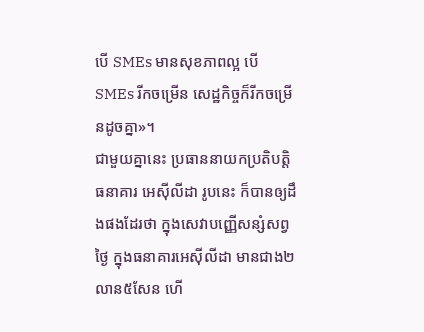បើ SMEs មានសុខភាពល្អ បើ SMEs រីកចម្រើន សេដ្ឋកិច្ចក៏រីកចម្រើនដូចគ្នា»។
ជាមួយគ្នានេះ ប្រធាននាយកប្រតិបត្តិ ធនាគារ អេស៊ីលីដា រូបនេះ ក៏បានឲ្យដឹងផងដែរថា ក្នុងសេវាបញ្ញើសន្សំសព្វថ្ងៃ ក្នុងធនាគារអេស៊ីលីដា មានជាង២លាន៥សែន ហើ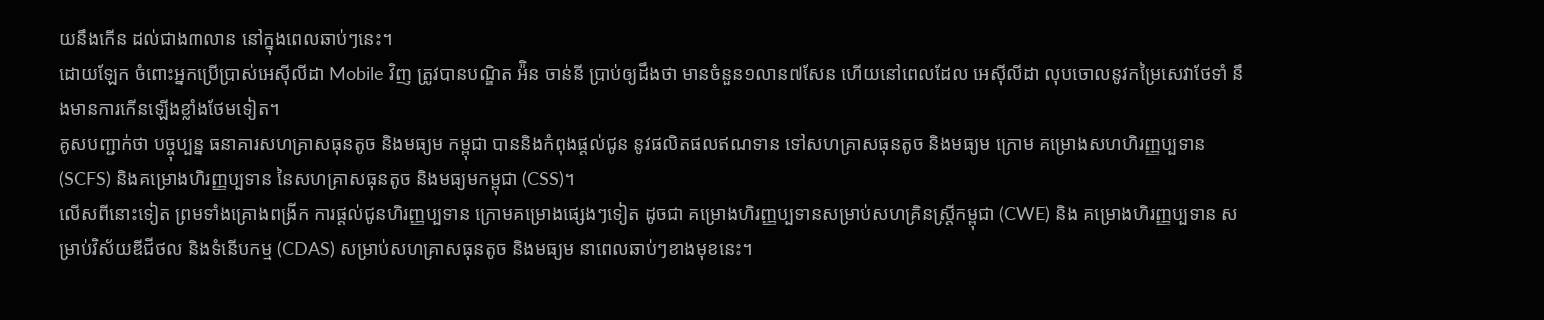យនឹងកើន ដល់ជាង៣លាន នៅក្នុងពេលឆាប់ៗនេះ។
ដោយឡែក ចំពោះអ្នកប្រើប្រាស់អេស៊ីលីដា Mobile វិញ ត្រូវបានបណ្ឌិត អ៉ិន ចាន់នី ប្រាប់ឲ្យដឹងថា មានចំនួន១លាន៧សែន ហើយនៅពេលដែល អេស៊ីលីដា លុបចោលនូវកម្រៃសេវាថែទាំ នឹងមានការកើនឡើងខ្លាំងថែមទៀត។
គូសបញ្ជាក់ថា បច្ចុប្បន្ន ធនាគារសហគ្រាសធុនតូច និងមធ្យម កម្ពុជា បាននិងកំពុងផ្តល់ជូន នូវផលិតផលឥណទាន ទៅសហគ្រាសធុនតូច និងមធ្យម ក្រោម គម្រោងសហហិរញ្ញប្បទាន (SCFS) និងគម្រោងហិរញ្ញប្បទាន នៃសហគ្រាសធុនតូច និងមធ្យមកម្ពុជា (CSS)។
លើសពីនោះទៀត ព្រមទាំងគ្រោងពង្រីក ការផ្តល់ជូនហិរញ្ញប្បទាន ក្រោមគម្រោងផ្សេងៗទៀត ដូចជា គម្រោងហិរញ្ញប្បទានសម្រាប់សហគ្រិនស្ត្រីកម្ពុជា (CWE) និង គម្រោងហិរញ្ញប្បទាន សម្រាប់វិស័យឌីជីថល និងទំនើបកម្ម (CDAS) សម្រាប់សហគ្រាសធុនតូច និងមធ្យម នាពេលឆាប់ៗខាងមុខនេះ។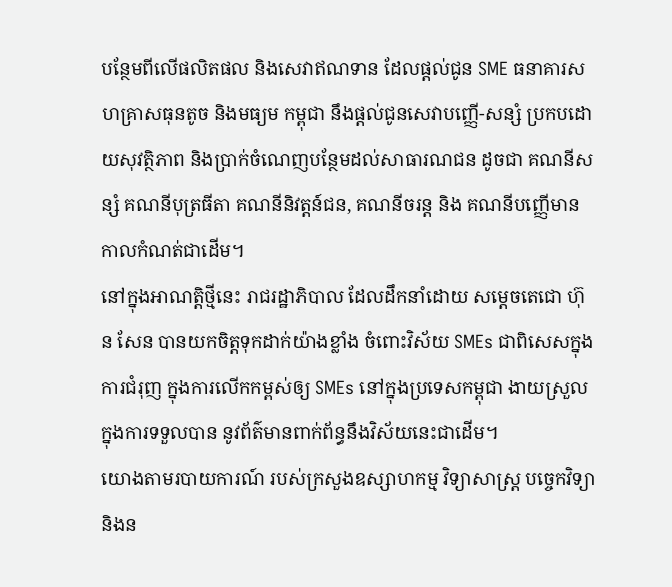បន្ថែមពីលើផលិតផល និងសេវាឥណទាន ដែលផ្តល់ជូន SME ធនាគារសហគ្រាសធុនតូច និងមធ្យម កម្ពុជា នឹងផ្តល់ជូនសេវាបញ្ញើ-សន្សំ ប្រកបដោយសុវត្ថិភាព និងប្រាក់ចំណេញបន្ថែមដល់សាធារណជន ដូចជា គណនីសន្សំ គណនីបុត្រធីតា គណនីនិវត្តន៍ជន, គណនីចរន្ត និង គណនីបញ្ញើមានកាលកំណត់ជាដើម។
នៅក្នុងអាណត្តិថ្មីនេះ រាជរដ្ឋាភិបាល ដែលដឹកនាំដោយ សម្តេចតេជោ ហ៊ុន សែន បានយកចិត្តទុកដាក់យ៉ាងខ្លាំង ចំពោះវិស័យ SMEs ជាពិសេសក្នុងការជំរុញ ក្នុងការលើកកម្ពស់ឲ្យ SMEs នៅក្នុងប្រទេសកម្ពុជា ងាយស្រួលក្នុងការទទួលបាន នូវព័ត៌មានពាក់ព័ន្ធនឹងវិស័យនេះជាដើម។
យោងតាមរបាយការណ៍ របស់ក្រសួងឧស្សាហកម្ម វិទ្យាសាស្ដ្រ បច្ចេកវិទ្យា និងន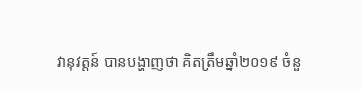វានុវត្តន៍ បានបង្ហាញថា គិតត្រឹមឆ្នាំ២០១៩ ចំនួ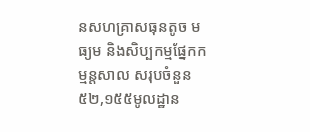នសហគ្រាសធុនតូច មធ្យម និងសិប្បកម្មផ្នែកកម្មន្តសាល សរុបចំនួន ៥២,១៥៥មូលដ្ឋាន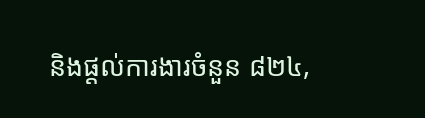និងផ្តល់ការងារចំនួន ៨២៤,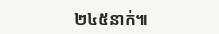២៤៥នាក់៕